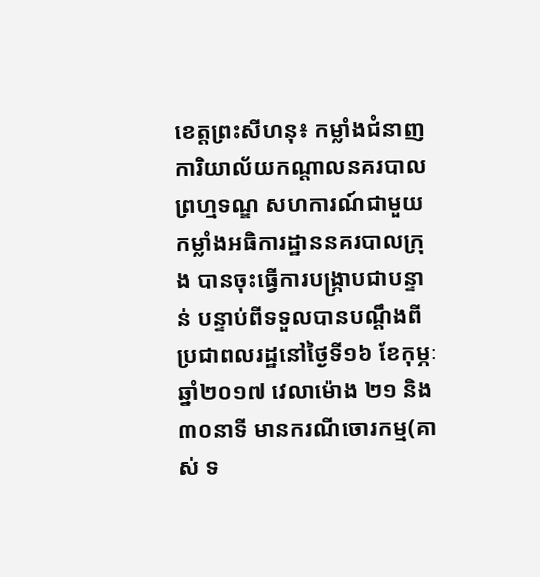ខេត្តព្រះសីហនុ៖ កម្លាំងជំនាញការិយាល័យកណ្តាលនគរបាលព្រហ្មទណ្ឌ សហការណ៍ជាមួយកម្លាំងអធិការដ្ឋាននគរបាលក្រុង បានចុះធ្វើការបង្ក្រាបជាបន្ទាន់ បន្ទាប់ពីទទួលបានបណ្តឹងពីប្រជាពលរដ្ឋនៅថ្ងៃទី១៦ ខែកុម្ភៈ ឆ្នាំ២០១៧ វេលាម៉ោង ២១ និង ៣០នាទី មានករណីចោរកម្ម(គាស់ ទ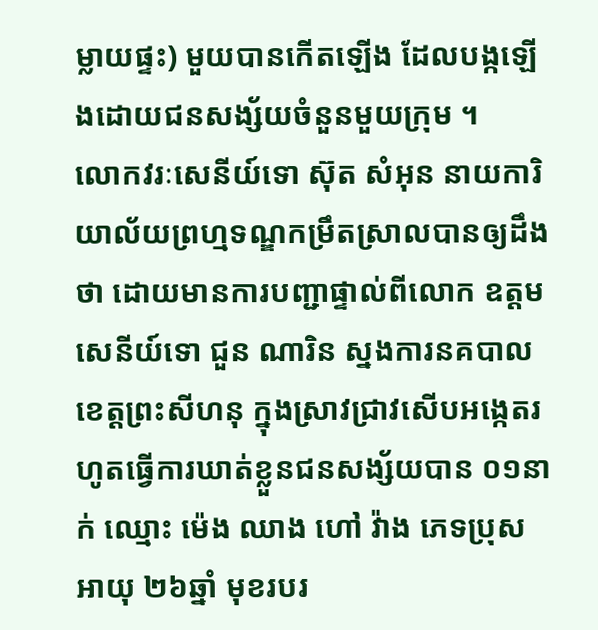ម្លាយផ្ទះ) មួយបានកើតឡើង ដែលបង្កឡើងដោយជនសង្ស័យចំនួនមួយក្រុម ។
លោកវរៈសេនីយ៍ទោ ស៊ុត សំអុន នាយការិយាល័យព្រហ្មទណ្ឌកម្រឹតស្រាលបានឲ្យដឹងថា ដោយមានការបញ្ជាផ្ទាល់ពីលោក ឧត្តមសេនីយ៍ទោ ជួន ណារិន ស្នងការនគបាលខេត្តព្រះសីហនុ ក្នុងស្រាវជ្រាវសើបអង្កេតរហូតធ្វើការឃាត់ខ្លួនជនសង្ស័យបាន ០១នាក់ ឈ្មោះ ម៉េង ឈាង ហៅ វ៉ាង ភេទប្រុស អាយុ ២៦ឆ្នាំ មុខរបរ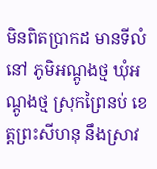មិនពិតប្រាកដ មានទីលំនៅ ភូមិអណ្តូងថ្ម ឃុំអណ្តូងថ្ម ស្រុកព្រៃនប់ ខេត្តព្រះសីហនុ នឹងស្រាវ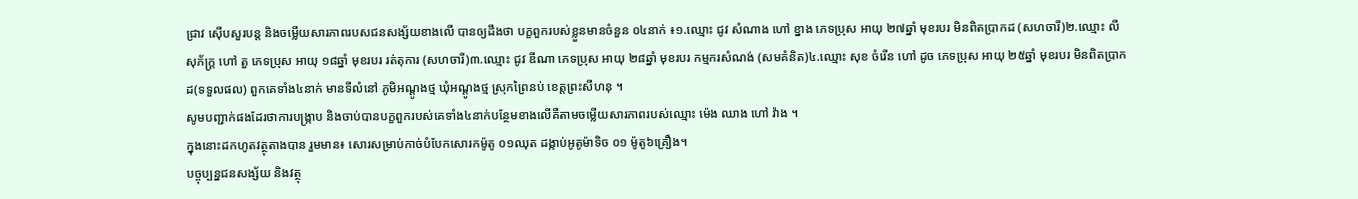ជ្រាវ ស៊ើបសួរបន្ត និងចម្លើយសារភាពរបសជនសង្ស័យខាងលើ បានឲ្យដឹងថា បក្ខពួករបស់ខ្លួនមានចំនួន ០៤នាក់ ៖១.ឈ្មោះ ជូវ សំណាង ហៅ ខ្នាង ភេទប្រុស អាយុ ២៧ឆ្នាំ មុខរបរ មិនពិតប្រាកដ (សហចារី)២.ឈ្មោះ លី សុភ័ក្រ្ត ហៅ តួ ភេទប្រុស អាយុ ១៨ឆ្នាំ មុខរបរ រត់តុការ (សហចារី)៣.ឈ្មោះ ជូវ ឌីណា ភេទប្រុស អាយុ ២៨ឆ្នាំ មុខរបរ កម្មករសំណង់ (សមគំនិត)៤.ឈ្មោះ សុខ ចំរើន ហៅ ដូច ភេទប្រុស អាយុ ២៥ឆ្នាំ មុខរបរ មិនពិតប្រាកដ(ទទួលផល) ពួកគេទាំង៤នាក់ មានទីលំនៅ ភូមិអណ្តូងថ្ម ឃុំអណ្តូងថ្ម ស្រុកព្រៃនប់ ខេត្តព្រះសីហនុ ។
សូមបញ្ជាក់ផងដែរថាការបង្ក្រាប និងចាប់បានបក្ខពួករបស់គេទាំង៤នាក់បន្ថែមខាងលើគឺតាមចម្លើយសារភាពរបស់ឈ្មោះ ម៉េង ឈាង ហៅ វ៉ាង ។
ក្នុងនោះដកហូតវត្ថុតាងបាន រួមមាន៖ សោរសម្រាប់កាច់បំបែកសោរកម៉ូតូ ០១ឈុត ដង្កាប់អូតូម៉ាទិច ០១ ម៉ូតូ៦គ្រឿង។
បច្ចុប្បន្នជនសង្ស័យ និងវត្ថុ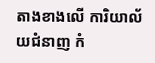តាងខាងលើ ការិយាល័យជំនាញ កំ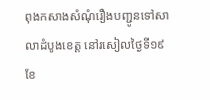ពុងកសាងសំណុំរឿងបញ្ជូនទៅសាលាដំបូងខេត្ត នៅរសៀលថ្ងៃទី១៩ ខែ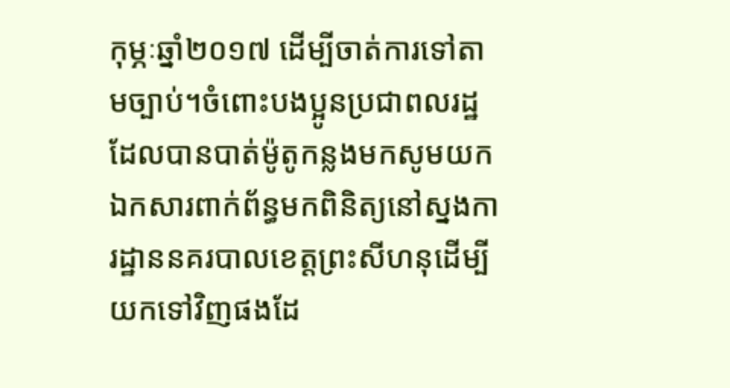កុម្ភៈឆ្នាំ២០១៧ ដើម្បីចាត់ការទៅតាមច្បាប់។ចំពោះបងប្អូនប្រជាពលរដ្ឋដែលបានបាត់ម៉ូតូកន្លងមកសូមយកឯកសារពាក់ព័ន្ធមកពិនិត្យនៅស្នងការដ្ឋាននគរបាលខេត្តព្រះសីហនុដើម្បីយកទៅវិញផងដែ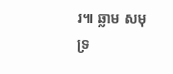រ៕ ឆ្លាម សមុទ្រ